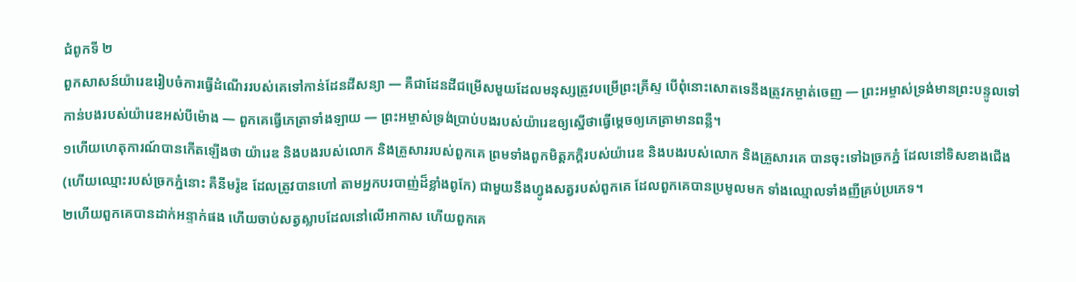ជំពូកទី ២
ពួកសាសន៍យ៉ារេឌរៀបចំការធ្វើដំណើររបស់គេទៅកាន់ដែនដីសន្យា — គឺជាដែនដីជម្រើសមួយដែលមនុស្សត្រូវបម្រើព្រះគ្រីស្ទ បើពុំនោះសោតទេនឹងត្រូវកម្ចាត់ចេញ — ព្រះអម្ចាស់ទ្រង់មានព្រះបន្ទូលទៅកាន់បងរបស់យ៉ារេឌអស់បីម៉ោង — ពួកគេធ្វើភេត្រាទាំងឡាយ — ព្រះអម្ចាស់ទ្រង់ប្រាប់បងរបស់យ៉ារេឌឲ្យស្នើថាធ្វើម្ដេចឲ្យភេត្រាមានពន្លឺ។
១ហើយហេតុការណ៍បានកើតឡើងថា យ៉ារេឌ និងបងរបស់លោក និងគ្រួសាររបស់ពួកគេ ព្រមទាំងពួកមិត្តភក្តិរបស់យ៉ារេឌ និងបងរបស់លោក និងគ្រួសារគេ បានចុះទៅឯច្រកភ្នំ ដែលនៅទិសខាងជើង (ហើយឈ្មោះរបស់ច្រកភ្នំនោះ គឺនីមរ៉ូឌ ដែលត្រូវបានហៅ តាមអ្នកបរបាញ់ដ៏ខ្លាំងពូកែ) ជាមួយនឹងហ្វូងសត្វរបស់ពួកគេ ដែលពួកគេបានប្រមូលមក ទាំងឈ្មោលទាំងញីគ្រប់ប្រភេទ។
២ហើយពួកគេបានដាក់អន្ទាក់ផង ហើយចាប់សត្វស្លាបដែលនៅលើអាកាស ហើយពួកគេ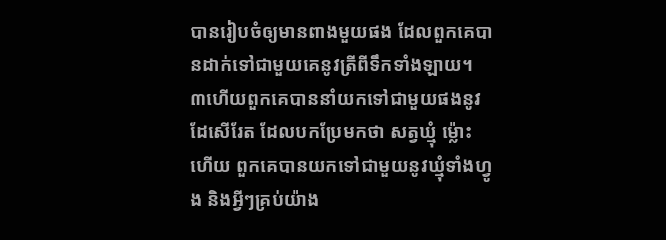បានរៀបចំឲ្យមានពាងមួយផង ដែលពួកគេបានដាក់ទៅជាមួយគេនូវត្រីពីទឹកទាំងឡាយ។
៣ហើយពួកគេបាននាំយកទៅជាមួយផងនូវដែសើរែត ដែលបកប្រែមកថា សត្វឃ្មុំ ម្ល៉ោះហើយ ពួកគេបានយកទៅជាមួយនូវឃ្មុំទាំងហ្វូង និងអ្វីៗគ្រប់យ៉ាង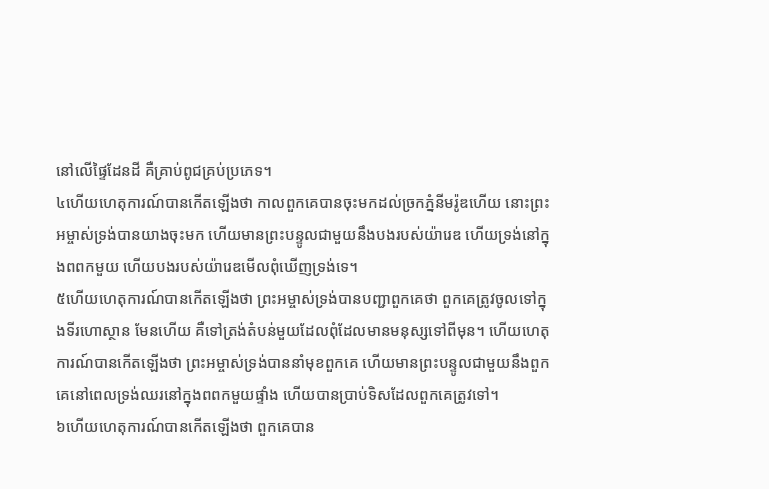នៅលើផ្ទៃដែនដី គឺគ្រាប់ពូជគ្រប់ប្រភេទ។
៤ហើយហេតុការណ៍បានកើតឡើងថា កាលពួកគេបានចុះមកដល់ច្រកភ្នំនីមរ៉ូឌហើយ នោះព្រះអម្ចាស់ទ្រង់បានយាងចុះមក ហើយមានព្រះបន្ទូលជាមួយនឹងបងរបស់យ៉ារេឌ ហើយទ្រង់នៅក្នុងពពកមួយ ហើយបងរបស់យ៉ារេឌមើលពុំឃើញទ្រង់ទេ។
៥ហើយហេតុការណ៍បានកើតឡើងថា ព្រះអម្ចាស់ទ្រង់បានបញ្ជាពួកគេថា ពួកគេត្រូវចូលទៅក្នុងទីរហោស្ថាន មែនហើយ គឺទៅត្រង់តំបន់មួយដែលពុំដែលមានមនុស្សទៅពីមុន។ ហើយហេតុការណ៍បានកើតឡើងថា ព្រះអម្ចាស់ទ្រង់បាននាំមុខពួកគេ ហើយមានព្រះបន្ទូលជាមួយនឹងពួកគេនៅពេលទ្រង់ឈរនៅក្នុងពពកមួយផ្ទាំង ហើយបានប្រាប់ទិសដែលពួកគេត្រូវទៅ។
៦ហើយហេតុការណ៍បានកើតឡើងថា ពួកគេបាន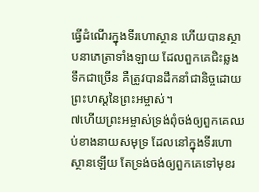ធ្វើដំណើរក្នុងទីរហោស្ថាន ហើយបានស្ថាបនាភេត្រាទាំងឡាយ ដែលពួកគេជិះឆ្លងទឹកជាច្រើន គឺត្រូវបានដឹកនាំជានិច្ចដោយព្រះហស្តនៃព្រះអម្ចាស់។
៧ហើយព្រះអម្ចាស់ទ្រង់ពុំចង់ឲ្យពួកគេឈប់ខាងនាយសមុទ្រ ដែលនៅក្នុងទីរហោស្ថានឡើយ តែទ្រង់ចង់ឲ្យពួកគេទៅមុខរ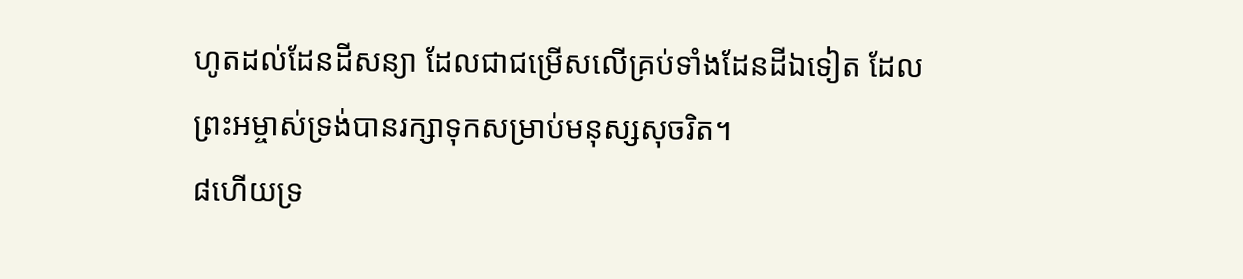ហូតដល់ដែនដីសន្យា ដែលជាជម្រើសលើគ្រប់ទាំងដែនដីឯទៀត ដែលព្រះអម្ចាស់ទ្រង់បានរក្សាទុកសម្រាប់មនុស្សសុចរិត។
៨ហើយទ្រ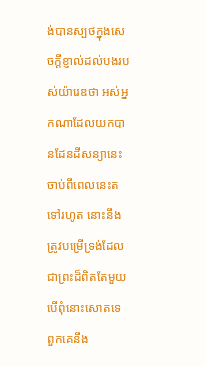ង់បានស្បថក្នុងសេចក្ដីខ្ញាល់ដល់បងរបស់យ៉ារេឌថា អស់អ្នកណាដែលយកបានដែនដីសន្យានេះ ចាប់ពីពេលនេះតទៅរហូត នោះនឹងត្រូវបម្រើទ្រង់ដែលជាព្រះដ៏ពិតតែមួយ បើពុំនោះសោតទេ ពួកគេនឹង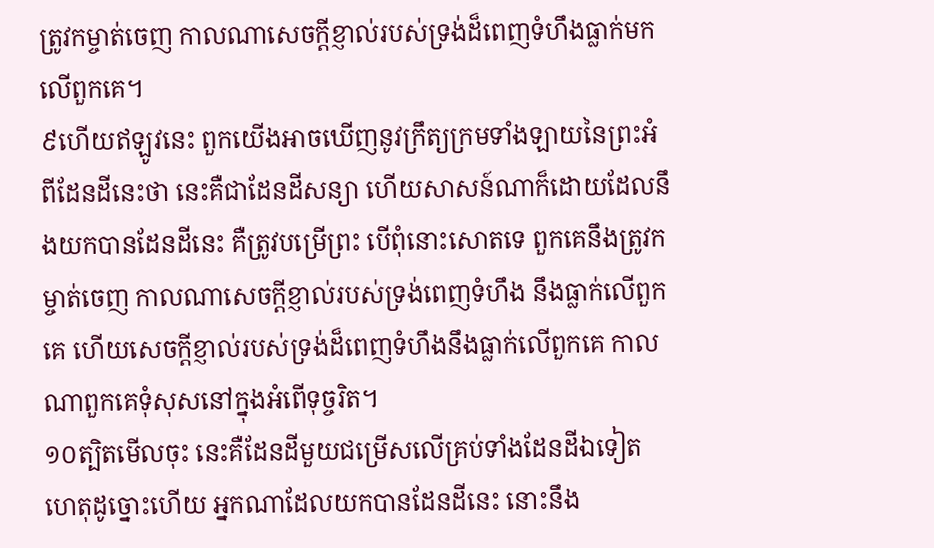ត្រូវកម្ចាត់ចេញ កាលណាសេចក្ដីខ្ញាល់របស់ទ្រង់ដ៏ពេញទំហឹងធ្លាក់មកលើពួកគេ។
៩ហើយឥឡូវនេះ ពួកយើងអាចឃើញនូវក្រឹត្យក្រមទាំងឡាយនៃព្រះអំពីដែនដីនេះថា នេះគឺជាដែនដីសន្យា ហើយសាសន៍ណាក៏ដោយដែលនឹងយកបានដែនដីនេះ គឺត្រូវបម្រើព្រះ បើពុំនោះសោតទេ ពួកគេនឹងត្រូវកម្ចាត់ចេញ កាលណាសេចក្ដីខ្ញាល់របស់ទ្រង់ពេញទំហឹង នឹងធ្លាក់លើពួកគេ ហើយសេចក្ដីខ្ញាល់របស់ទ្រង់ដ៏ពេញទំហឹងនឹងធ្លាក់លើពួកគេ កាលណាពួកគេទុំសុសនៅក្នុងអំពើទុច្ចរិត។
១០ត្បិតមើលចុះ នេះគឺដែនដីមួយជម្រើសលើគ្រប់ទាំងដែនដីឯទៀត ហេតុដូច្នោះហើយ អ្នកណាដែលយកបានដែនដីនេះ នោះនឹង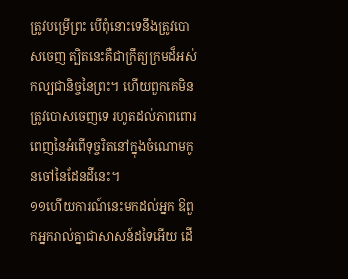ត្រូវបម្រើព្រះ បើពុំនោះទេនឹងត្រូវបោសចេញ ត្បិតនេះគឺជាក្រឹត្យក្រមដ៏អស់កល្បជានិច្ចនៃព្រះ។ ហើយពួកគេមិនត្រូវបោសចេញទេ រហូតដល់ភាពពោរពេញនៃអំពើទុច្ចរិតនៅក្នុងចំណោមកូនចៅនៃដែនដីនេះ។
១១ហើយការណ៍នេះមកដល់អ្នក ឱពួកអ្នករាល់គ្នាជាសាសន៍ដទៃអើយ ដើ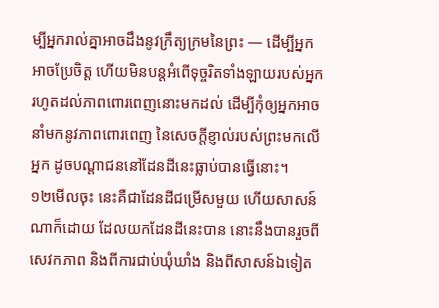ម្បីអ្នករាល់គ្នាអាចដឹងនូវក្រឹត្យក្រមនៃព្រះ — ដើម្បីអ្នកអាចប្រែចិត្ត ហើយមិនបន្តអំពើទុច្ចរិតទាំងឡាយរបស់អ្នក រហូតដល់ភាពពោរពេញនោះមកដល់ ដើម្បីកុំឲ្យអ្នកអាចនាំមកនូវភាពពោរពេញ នៃសេចក្ដីខ្ញាល់របស់ព្រះមកលើអ្នក ដូចបណ្ដាជននៅដែនដីនេះធ្លាប់បានធ្វើនោះ។
១២មើលចុះ នេះគឺជាដែនដីជម្រើសមួយ ហើយសាសន៍ណាក៏ដោយ ដែលយកដែនដីនេះបាន នោះនឹងបានរួចពីសេវកភាព និងពីការជាប់ឃុំឃាំង និងពីសាសន៍ឯទៀត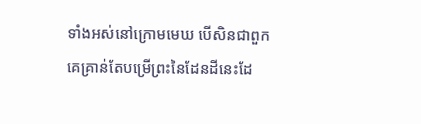ទាំងអស់នៅក្រោមមេឃ បើសិនជាពួកគេគ្រាន់តែបម្រើព្រះនៃដែនដីនេះដែ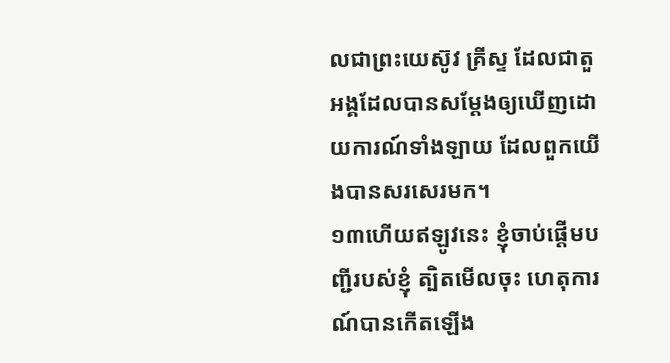លជាព្រះយេស៊ូវ គ្រីស្ទ ដែលជាតួអង្គដែលបានសម្ដែងឲ្យឃើញដោយការណ៍ទាំងឡាយ ដែលពួកយើងបានសរសេរមក។
១៣ហើយឥឡូវនេះ ខ្ញុំចាប់ផ្ដើមបញ្ជីរបស់ខ្ញុំ ត្បិតមើលចុះ ហេតុការណ៍បានកើតឡើង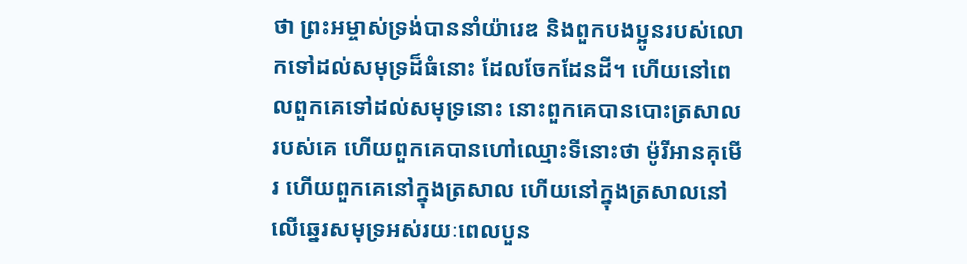ថា ព្រះអម្ចាស់ទ្រង់បាននាំយ៉ារេឌ និងពួកបងប្អូនរបស់លោកទៅដល់សមុទ្រដ៏ធំនោះ ដែលចែកដែនដី។ ហើយនៅពេលពួកគេទៅដល់សមុទ្រនោះ នោះពួកគេបានបោះត្រសាលរបស់គេ ហើយពួកគេបានហៅឈ្មោះទីនោះថា ម៉ូរីអានគុមើរ ហើយពួកគេនៅក្នុងត្រសាល ហើយនៅក្នុងត្រសាលនៅលើឆ្នេរសមុទ្រអស់រយៈពេលបួន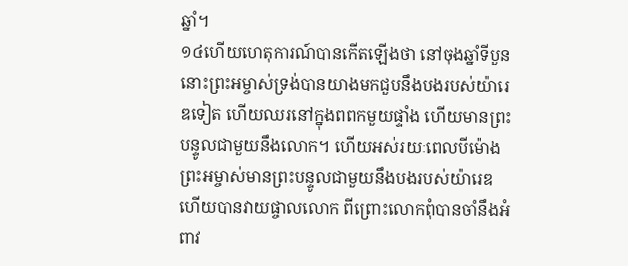ឆ្នាំ។
១៤ហើយហេតុការណ៍បានកើតឡើងថា នៅចុងឆ្នាំទីបួន នោះព្រះអម្ចាស់ទ្រង់បានយាងមកជួបនឹងបងរបស់យ៉ារេឌទៀត ហើយឈរនៅក្នុងពពកមួយផ្ទាំង ហើយមានព្រះបន្ទូលជាមួយនឹងលោក។ ហើយអស់រយៈពេលបីម៉ោង ព្រះអម្ចាស់មានព្រះបន្ទូលជាមួយនឹងបងរបស់យ៉ារេឌ ហើយបានវាយផ្ចាលលោក ពីព្រោះលោកពុំបានចាំនឹងអំពាវ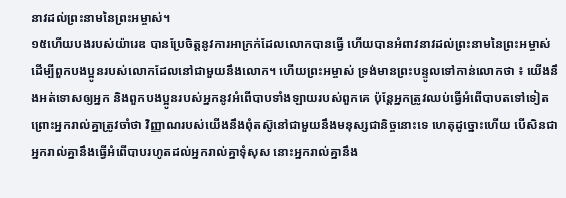នាវដល់ព្រះនាមនៃព្រះអម្ចាស់។
១៥ហើយបងរបស់យ៉ារេឌ បានប្រែចិត្តនូវការអាក្រក់ដែលលោកបានធ្វើ ហើយបានអំពាវនាវដល់ព្រះនាមនៃព្រះអម្ចាស់ ដើម្បីពួកបងប្អូនរបស់លោកដែលនៅជាមួយនឹងលោក។ ហើយព្រះអម្ចាស់ ទ្រង់មានព្រះបន្ទូលទៅកាន់លោកថា ៖ យើងនឹងអត់ទោសឲ្យអ្នក និងពួកបងប្អូនរបស់អ្នកនូវអំពើបាបទាំងឡាយរបស់ពួកគេ ប៉ុន្តែអ្នកត្រូវឈប់ធ្វើអំពើបាបតទៅទៀត ព្រោះអ្នករាល់គ្នាត្រូវចាំថា វិញ្ញាណរបស់យើងនឹងពុំតស៊ូនៅជាមួយនឹងមនុស្សជានិច្ចនោះទេ ហេតុដូច្នោះហើយ បើសិនជាអ្នករាល់គ្នានឹងធ្វើអំពើបាបរហូតដល់អ្នករាល់គ្នាទុំសុស នោះអ្នករាល់គ្នានឹង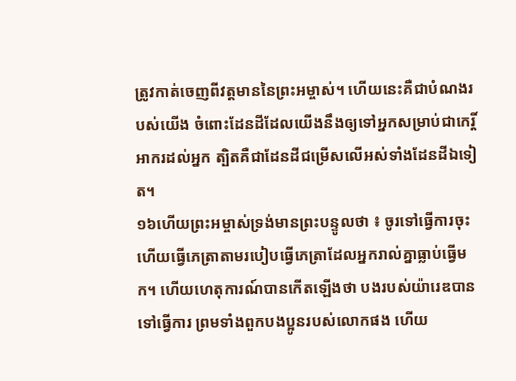ត្រូវកាត់ចេញពីវត្តមាននៃព្រះអម្ចាស់។ ហើយនេះគឺជាបំណងរបស់យើង ចំពោះដែនដីដែលយើងនឹងឲ្យទៅអ្នកសម្រាប់ជាកេរ្តិ៍អាករដល់អ្នក ត្បិតគឺជាដែនដីជម្រើសលើអស់ទាំងដែនដីឯទៀត។
១៦ហើយព្រះអម្ចាស់ទ្រង់មានព្រះបន្ទូលថា ៖ ចូរទៅធ្វើការចុះ ហើយធ្វើភេត្រាតាមរបៀបធ្វើភេត្រាដែលអ្នករាល់គ្នាធ្លាប់ធ្វើមក។ ហើយហេតុការណ៍បានកើតឡើងថា បងរបស់យ៉ារេឌបានទៅធ្វើការ ព្រមទាំងពួកបងប្អូនរបស់លោកផង ហើយ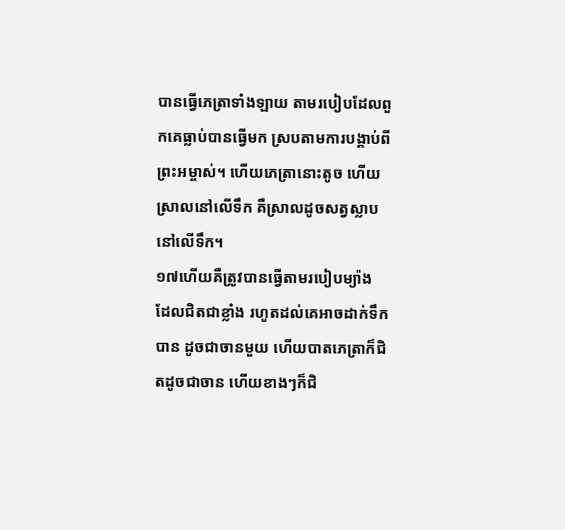បានធ្វើភេត្រាទាំងឡាយ តាមរបៀបដែលពួកគេធ្លាប់បានធ្វើមក ស្របតាមការបង្គាប់ពីព្រះអម្ចាស់។ ហើយភេត្រានោះតូច ហើយស្រាលនៅលើទឹក គឺស្រាលដូចសត្វស្លាបនៅលើទឹក។
១៧ហើយគឺត្រូវបានធ្វើតាមរបៀបម្យ៉ាង ដែលជិតជាខ្លាំង រហូតដល់គេអាចដាក់ទឹកបាន ដូចជាចានមួយ ហើយបាតភេត្រាក៏ជិតដូចជាចាន ហើយខាងៗក៏ជិ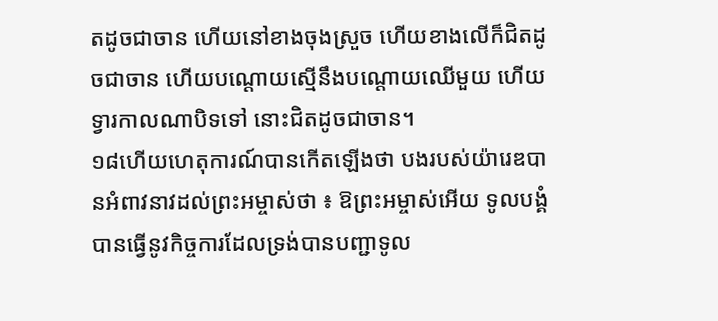តដូចជាចាន ហើយនៅខាងចុងស្រួច ហើយខាងលើក៏ជិតដូចជាចាន ហើយបណ្ដោយស្មើនឹងបណ្ដោយឈើមួយ ហើយទ្វារកាលណាបិទទៅ នោះជិតដូចជាចាន។
១៨ហើយហេតុការណ៍បានកើតឡើងថា បងរបស់យ៉ារេឌបានអំពាវនាវដល់ព្រះអម្ចាស់ថា ៖ ឱព្រះអម្ចាស់អើយ ទូលបង្គំបានធ្វើនូវកិច្ចការដែលទ្រង់បានបញ្ជាទូល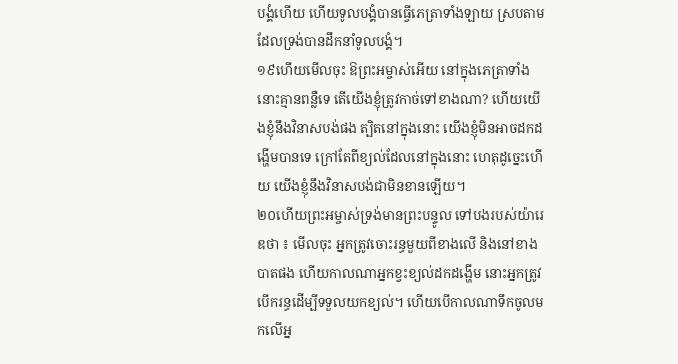បង្គំហើយ ហើយទូលបង្គំបានធ្វើភេត្រាទាំងឡាយ ស្របតាមដែលទ្រង់បានដឹកនាំទូលបង្គំ។
១៩ហើយមើលចុះ ឱព្រះអម្ចាស់អើយ នៅក្នុងភេត្រាទាំងនោះគ្មានពន្លឺទេ តើយើងខ្ញុំត្រូវកាច់ទៅខាងណា? ហើយយើងខ្ញុំនឹងវិនាសបង់ផង ត្បិតនៅក្នុងនោះ យើងខ្ញុំមិនអាចដកដង្ហើមបានទេ ក្រៅតែពីខ្យល់ដែលនៅក្នុងនោះ ហេតុដូច្នេះហើយ យើងខ្ញុំនឹងវិនាសបង់ជាមិនខានឡើយ។
២០ហើយព្រះអម្ចាស់ទ្រង់មានព្រះបន្ទូល ទៅបងរបស់យ៉ារេឌថា ៖ មើលចុះ អ្នកត្រូវចោះរន្ធមួយពីខាងលើ និងនៅខាងបាតផង ហើយកាលណាអ្នកខ្វះខ្យល់ដកដង្ហើម នោះអ្នកត្រូវបើករន្ធដើម្បីទទួលយកខ្យល់។ ហើយបើកាលណាទឹកចូលមកលើអ្ន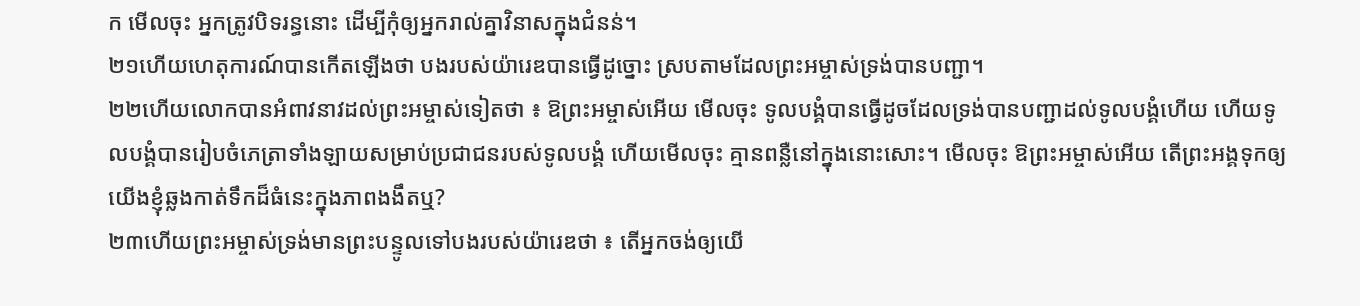ក មើលចុះ អ្នកត្រូវបិទរន្ធនោះ ដើម្បីកុំឲ្យអ្នករាល់គ្នាវិនាសក្នុងជំនន់។
២១ហើយហេតុការណ៍បានកើតឡើងថា បងរបស់យ៉ារេឌបានធ្វើដូច្នោះ ស្របតាមដែលព្រះអម្ចាស់ទ្រង់បានបញ្ជា។
២២ហើយលោកបានអំពាវនាវដល់ព្រះអម្ចាស់ទៀតថា ៖ ឱព្រះអម្ចាស់អើយ មើលចុះ ទូលបង្គំបានធ្វើដូចដែលទ្រង់បានបញ្ជាដល់ទូលបង្គំហើយ ហើយទូលបង្គំបានរៀបចំភេត្រាទាំងឡាយសម្រាប់ប្រជាជនរបស់ទូលបង្គំ ហើយមើលចុះ គ្មានពន្លឺនៅក្នុងនោះសោះ។ មើលចុះ ឱព្រះអម្ចាស់អើយ តើព្រះអង្គទុកឲ្យយើងខ្ញុំឆ្លងកាត់ទឹកដ៏ធំនេះក្នុងភាពងងឹតឬ?
២៣ហើយព្រះអម្ចាស់ទ្រង់មានព្រះបន្ទូលទៅបងរបស់យ៉ារេឌថា ៖ តើអ្នកចង់ឲ្យយើ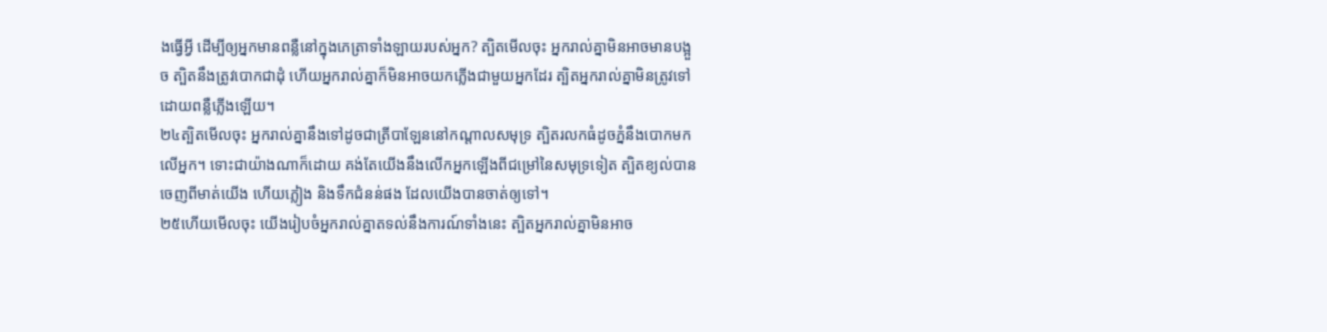ងធ្វើអ្វី ដើម្បីឲ្យអ្នកមានពន្លឺនៅក្នុងភេត្រាទាំងឡាយរបស់អ្នក? ត្បិតមើលចុះ អ្នករាល់គ្នាមិនអាចមានបង្អួច ត្បិតនឹងត្រូវបោកជាដុំ ហើយអ្នករាល់គ្នាក៏មិនអាចយកភ្លើងជាមួយអ្នកដែរ ត្បិតអ្នករាល់គ្នាមិនត្រូវទៅដោយពន្លឺភ្លើងឡើយ។
២៤ត្បិតមើលចុះ អ្នករាល់គ្នានឹងទៅដូចជាត្រីបាឡែននៅកណ្ដាលសមុទ្រ ត្បិតរលកធំដូចភ្នំនឹងបោកមកលើអ្នក។ ទោះជាយ៉ាងណាក៏ដោយ គង់តែយើងនឹងលើកអ្នកឡើងពីជម្រៅនៃសមុទ្រទៀត ត្បិតខ្យល់បានចេញពីមាត់យើង ហើយភ្លៀង និងទឹកជំនន់ផង ដែលយើងបានចាត់ឲ្យទៅ។
២៥ហើយមើលចុះ យើងរៀបចំអ្នករាល់គ្នាតទល់នឹងការណ៍ទាំងនេះ ត្បិតអ្នករាល់គ្នាមិនអាច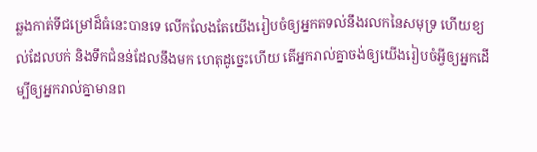ឆ្លងកាត់ទីជម្រៅដ៏ធំនេះបានទេ លើកលែងតែយើងរៀបចំឲ្យអ្នកតទល់នឹងរលកនៃសមុទ្រ ហើយខ្យល់ដែលបក់ និងទឹកជំនន់ដែលនឹងមក ហេតុដូច្នេះហើយ តើអ្នករាល់គ្នាចង់ឲ្យយើងរៀបចំអ្វីឲ្យអ្នកដើម្បីឲ្យអ្នករាល់គ្នាមានព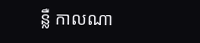ន្លឺ កាលណា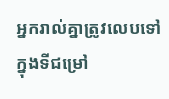អ្នករាល់គ្នាត្រូវលេបទៅក្នុងទីជម្រៅ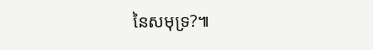នៃសមុទ្រ?៕